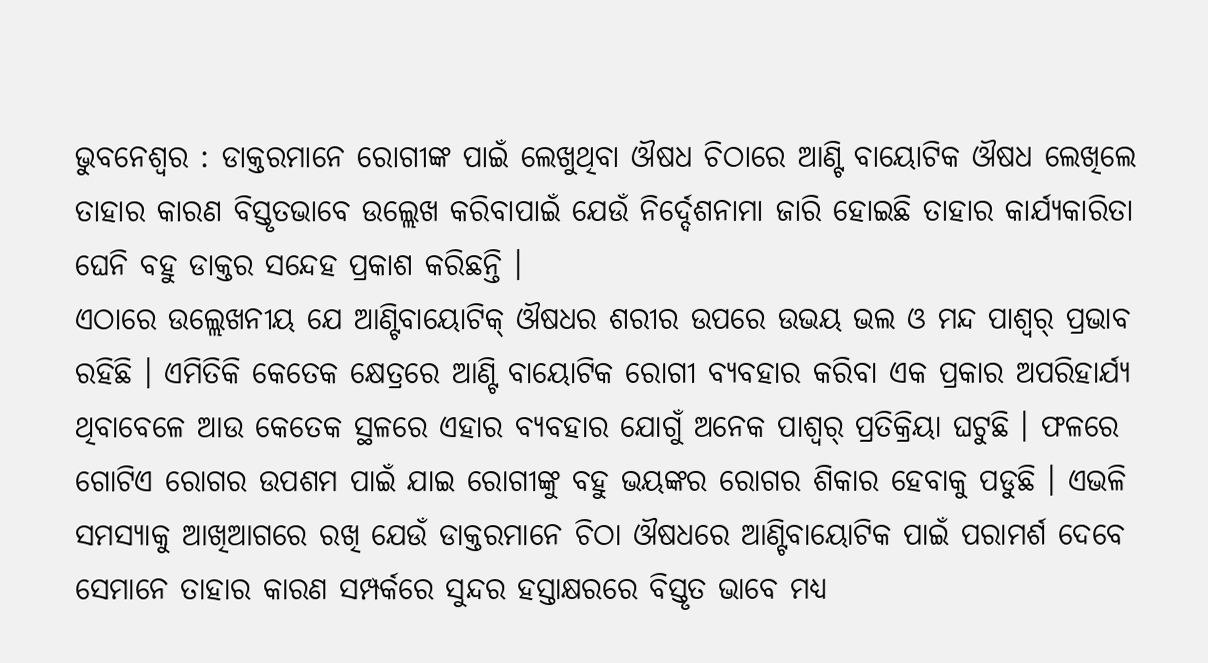ଭୁବନେଶ୍ୱର : ଡାକ୍ତରମାନେ ରୋଗୀଙ୍କ ପାଇଁ ଲେଖୁଥିବା ଔଷଧ ଚିଠାରେ ଆଣ୍ଟି ବାୟୋଟିକ ଔଷଧ ଲେଖିଲେ ତାହାର କାରଣ ବିସ୍ତୃତଭାବେ ଉଲ୍ଲେଖ କରିବାପାଇଁ ଯେଉଁ ନିର୍ଦ୍ଦେଶନାମା ଜାରି ହୋଇଛି ତାହାର କାର୍ଯ୍ୟକାରିତା ଘେନି ବହୁ ଡାକ୍ତର ସନ୍ଦେହ ପ୍ରକାଶ କରିଛନ୍ତି ।
ଏଠାରେ ଉଲ୍ଲେଖନୀୟ ଯେ ଆଣ୍ଟିବାୟୋଟିକ୍ ଔଷଧର ଶରୀର ଉପରେ ଉଭୟ ଭଲ ଓ ମନ୍ଦ ପାଶ୍ୱର୍ ପ୍ରଭାବ ରହିଛି । ଏମିତିକି କେତେକ କ୍ଷେତ୍ରରେ ଆଣ୍ଟି ବାୟୋଟିକ ରୋଗୀ ବ୍ୟବହାର କରିବା ଏକ ପ୍ରକାର ଅପରିହାର୍ଯ୍ୟ ଥିବାବେଳେ ଆଉ କେତେକ ସ୍ଥଳରେ ଏହାର ବ୍ୟବହାର ଯୋଗୁଁ ଅନେକ ପାଶ୍ୱର୍ ପ୍ରତିକ୍ରିୟା ଘଟୁଛି । ଫଳରେ ଗୋଟିଏ ରୋଗର ଉପଶମ ପାଇଁ ଯାଇ ରୋଗୀଙ୍କୁ ବହୁ ଭୟଙ୍କର ରୋଗର ଶିକାର ହେବାକୁ ପଡୁଛି । ଏଭଳି ସମସ୍ୟାକୁ ଆଖିଆଗରେ ରଖି ଯେଉଁ ଡାକ୍ତରମାନେ ଚିଠା ଔଷଧରେ ଆଣ୍ଟିବାୟୋଟିକ ପାଇଁ ପରାମର୍ଶ ଦେବେ ସେମାନେ ତାହାର କାରଣ ସମ୍ପର୍କରେ ସୁନ୍ଦର ହସ୍ତାକ୍ଷରରେ ବିସ୍ତୃତ ଭାବେ ମଧ୍ୟ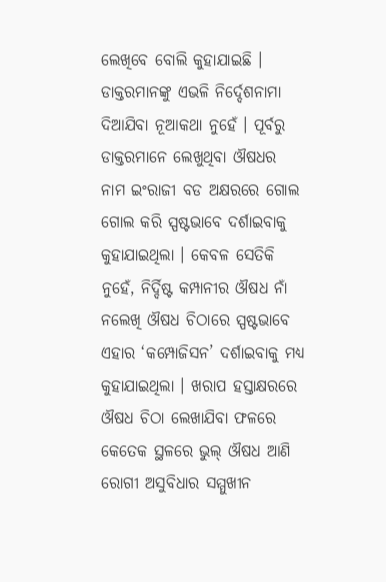ଲେଖିବେ ବୋଲି କୁହାଯାଇଛି ।
ଡାକ୍ତରମାନଙ୍କୁ ଏଭଳି ନିର୍ଦ୍ଦେଶନାମା ଦିଆଯିବା ନୂଆକଥା ନୁହେଁ । ପୂର୍ବରୁ ଡାକ୍ତରମାନେ ଲେଖୁଥିବା ଔଷଧର ନାମ ଇଂରାଜୀ ବଡ ଅକ୍ଷରରେ ଗୋଲ ଗୋଲ କରି ସ୍ପଷ୍ଟଭାବେ ଦର୍ଶାଇବାକୁ କୁହାଯାଇଥିଲା । କେବଳ ସେତିକି ନୁହେଁ, ନିର୍ଦ୍ଦିଷ୍ଟ କମ୍ପାନୀର ଔଷଧ ନାଁ ନଲେଖି ଔଷଧ ଚିଠାରେ ସ୍ପଷ୍ଟଭାବେ ଏହାର ‘କମ୍ପୋଜିସନ’ ଦର୍ଶାଇବାକୁ ମଧ୍ୟ କୁହାଯାଇଥିଲା । ଖରାପ ହସ୍ତାକ୍ଷରରେ ଔଷଧ ଚିଠା ଲେଖାଯିବା ଫଳରେ କେତେକ ସ୍ଥଳରେ ଭୁଲ୍ ଔଷଧ ଆଣି ରୋଗୀ ଅସୁବିଧାର ସମ୍ମୁଖୀନ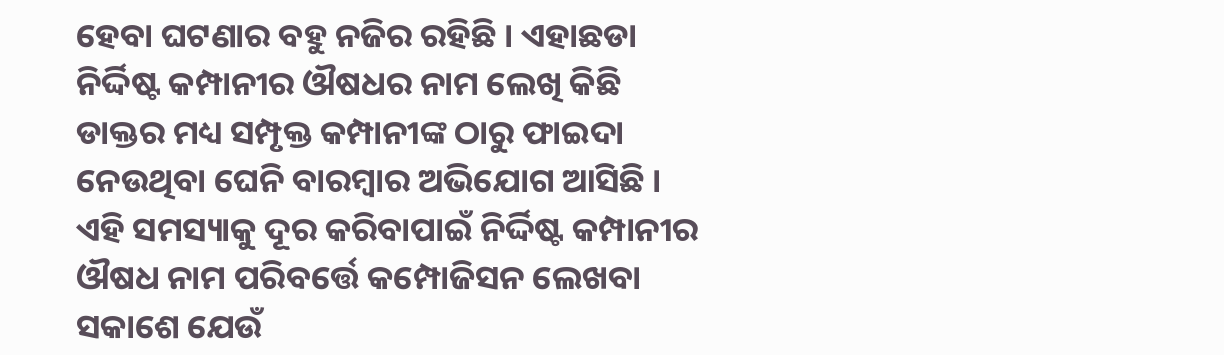ହେବା ଘଟଣାର ବହୁ ନଜିର ରହିଛି । ଏହାଛଡା ନିର୍ଦ୍ଦିଷ୍ଟ କମ୍ପାନୀର ଔଷଧର ନାମ ଲେଖି କିଛି ଡାକ୍ତର ମଧ୍ୟ ସମ୍ପୃକ୍ତ କମ୍ପାନୀଙ୍କ ଠାରୁ ଫାଇଦା ନେଉଥିବା ଘେନି ବାରମ୍ବାର ଅଭିଯୋଗ ଆସିଛି ।
ଏହି ସମସ୍ୟାକୁ ଦୂର କରିବାପାଇଁ ନିର୍ଦ୍ଦିଷ୍ଟ କମ୍ପାନୀର ଔଷଧ ନାମ ପରିବର୍ତ୍ତେ କମ୍ପୋଜିସନ ଲେଖବା ସକାଶେ ଯେଉଁ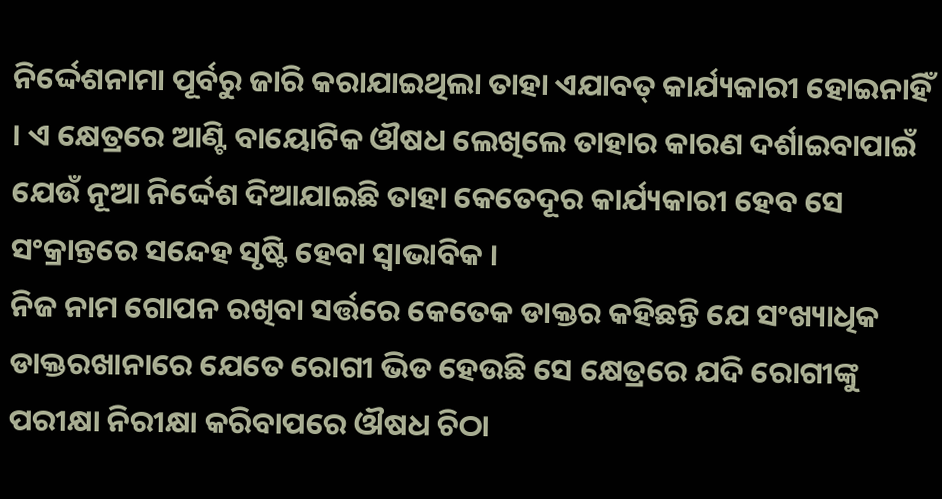ନିର୍ଦ୍ଦେଶନାମା ପୂର୍ବରୁ ଜାରି କରାଯାଇଥିଲା ତାହା ଏଯାବତ୍ କାର୍ଯ୍ୟକାରୀ ହୋଇନାହିଁ । ଏ କ୍ଷେତ୍ରରେ ଆଣ୍ଟି ବାୟୋଟିକ ଔଷଧ ଲେଖିଲେ ତାହାର କାରଣ ଦର୍ଶାଇବାପାଇଁ ଯେଉଁ ନୂଆ ନିର୍ଦ୍ଦେଶ ଦିଆଯାଇଛି ତାହା କେତେଦୂର କାର୍ଯ୍ୟକାରୀ ହେବ ସେ ସଂକ୍ରାନ୍ତରେ ସନ୍ଦେହ ସୃଷ୍ଟି ହେବା ସ୍ୱାଭାବିକ ।
ନିଜ ନାମ ଗୋପନ ରଖିବା ସର୍ତ୍ତରେ କେତେକ ଡାକ୍ତର କହିଛନ୍ତି ଯେ ସଂଖ୍ୟାଧିକ ଡାକ୍ତରଖାନାରେ ଯେତେ ରୋଗୀ ଭିଡ ହେଉଛି ସେ କ୍ଷେତ୍ରରେ ଯଦି ରୋଗୀଙ୍କୁ ପରୀକ୍ଷା ନିରୀକ୍ଷା କରିବାପରେ ଔଷଧ ଚିଠା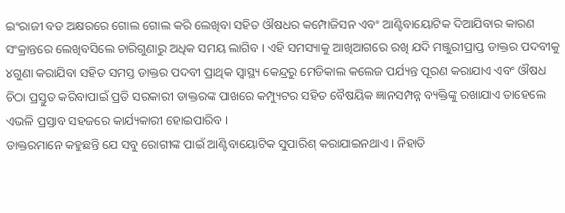ଇଂରାଜୀ ବଡ ଅକ୍ଷରରେ ଗୋଲ ଗୋଲ କରି ଲେଖିବା ସହିତ ଔଷଧର କମ୍ପୋଜିସନ ଏବଂ ଆଣ୍ଟିବାୟୋଟିକ ଦିଆଯିବାର କାରଣ ସଂକ୍ରାନ୍ତରେ ଲେଖିବସିଲେ ଚାରିଗୁଣାରୁ ଅଧିକ ସମୟ ଲାଗିବ । ଏହି ସମସ୍ୟାକୁ ଆଖିଆଗରେ ରଖି ଯଦି ମଞ୍ଜୁରୀପ୍ରାପ୍ତ ଡାକ୍ତର ପଦବୀକୁ ୪ଗୁଣା କରାଯିବା ସହିତ ସମସ୍ତ ଡାକ୍ତର ପଦବୀ ପ୍ରାଥିକ ସ୍ୱାସ୍ଥ୍ୟ କେନ୍ଦ୍ରରୁ ମେଡିକାଲ କଲେଜ ପର୍ଯ୍ୟନ୍ତ ପୂରଣ କରାଯାଏ ଏବଂ ଔଷଧ ଚିଠା ପ୍ରସ୍ତୁତ କରିବାପାଇଁ ପ୍ରତି ସରକାରୀ ଡାକ୍ତରଙ୍କ ପାଖରେ କମ୍ପ୍ୟୁଟର ସହିତ ବୈଷୟିକ ଜ୍ଞାନସମ୍ପନ୍ନ ବ୍ୟକ୍ତିଙ୍କୁ ରଖାଯାଏ ତାହେଲେ ଏଭଳି ପ୍ରସ୍ତାବ ସହଜରେ କାର୍ଯ୍ୟକାରୀ ହୋଇପାରିବ ।
ଡାକ୍ତରମାନେ କହୁଛନ୍ତି ଯେ ସବୁ ରୋଗୀଙ୍କ ପାଇଁ ଆଣ୍ଟିବାୟୋଟିକ ସୁପାରିଶ୍ କରାଯାଇନଥାଏ । ନିହାତି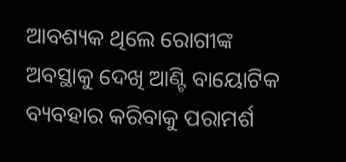ଆବଶ୍ୟକ ଥିଲେ ରୋଗୀଙ୍କ ଅବସ୍ଥାକୁ ଦେଖି ଆଣ୍ଟି ବାୟୋଟିକ ବ୍ୟବହାର କରିବାକୁ ପରାମର୍ଶ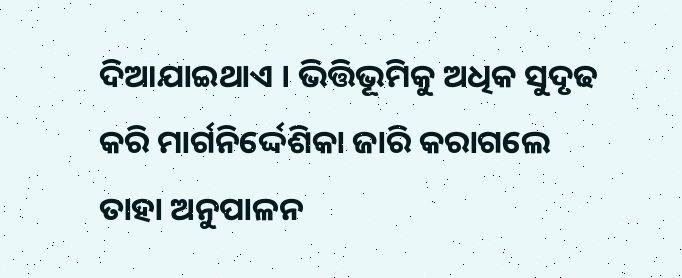ଦିଆଯାଇଥାଏ । ଭିତ୍ତିଭୂମିକୁ ଅଧିକ ସୁଦୃଢ କରି ମାର୍ଗନିର୍ଦ୍ଦେଶିକା ଜାରି କରାଗଲେ ତାହା ଅନୁପାଳନ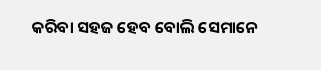କରିବା ସହଜ ହେବ ବୋଲି ସେମାନେ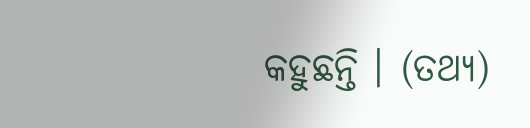କହୁଛନ୍ତି । (ତଥ୍ୟ)